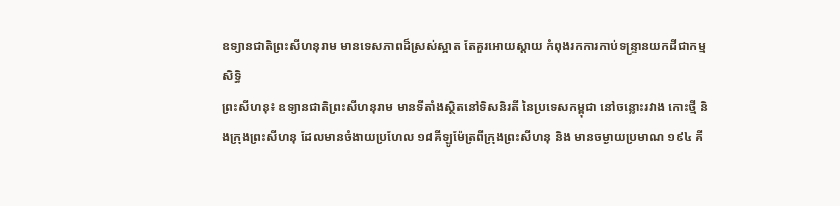ឧទ្យានជាតិព្រះសីហនុរាម មានទេសភាពដ៏ស្រស់ស្អាត តែគួរអោយស្តាយ កំពុងរកការកាប់ទន្ទ្រានយកដីជាកម្មសិទ្ធិ
ព្រះសីហនុ៖ ឧទ្យានជាតិព្រះសីហនុរាម មានទីតាំងស្ថិតនៅទិសនិរតី នៃប្រទេសកម្ពុជា នៅចន្លោះរវាង កោះថ្មី និងក្រុងព្រះសីហនុ ដែលមានចំងាយប្រហែល ១៨គីឡូម៉ែត្រពីក្រុងព្រះសីហនុ និង មានចម្ងាយប្រមាណ ១៩៤ គី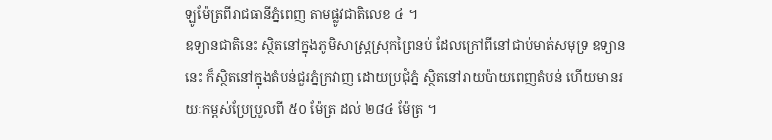ឡូម៉ែត្រពីរាជធានីភ្នំពេញ តាមផ្លូវជាតិលេខ ៤ ។
ឧទ្យានជាតិនេះ ស្ថិតនៅក្នុងភូមិសាស្រ្តស្រុកព្រៃនប់ ដែលក្រៅពីនៅជាប់មាត់សមុទ្រ ឧទ្យាននេះ ក៏ស្ថិតនៅក្នុងតំបន់ជួរភ្នំក្រវាញ ដោយប្រជុំភ្នំ ស្ថិតនៅរាយប៉ាយពេញតំបន់ ហើយមានរយៈកម្ពស់ប្រែប្រួលពី ៥០ ម៉ែត្រ ដល់ ២៨៤ ម៉ែត្រ ។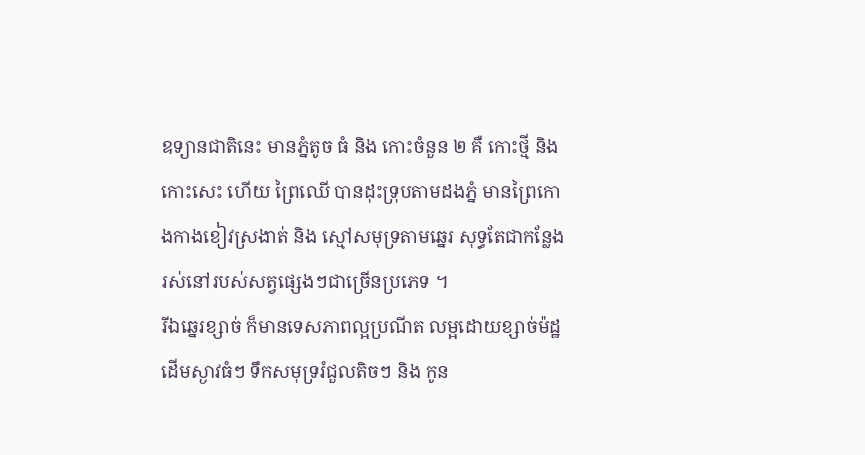ឧទ្យានជាតិនេះ មានភ្នំតូច ធំ និង កោះចំនួន ២ គឺ កោះថ្មី និង កោះសេះ ហើយ ព្រៃឈើ បានដុះទ្រុបតាមដងភ្នំ មានព្រៃកោងកាងខៀវស្រងាត់ និង ស្មៅសមុទ្រតាមឆ្នេរ សុទ្ធតែជាកន្លែងរស់នៅរបស់សត្វផ្សេងៗជាច្រើនប្រភេទ ។
រីឯឆ្នេរខ្សាច់ ក៏មានទេសភាពល្អប្រណីត លម្អដោយខ្សាច់ម៉ដ្ឋ ដើមស្ងាវធំៗ ទឹកសមុទ្ររំជួលតិចៗ និង កូន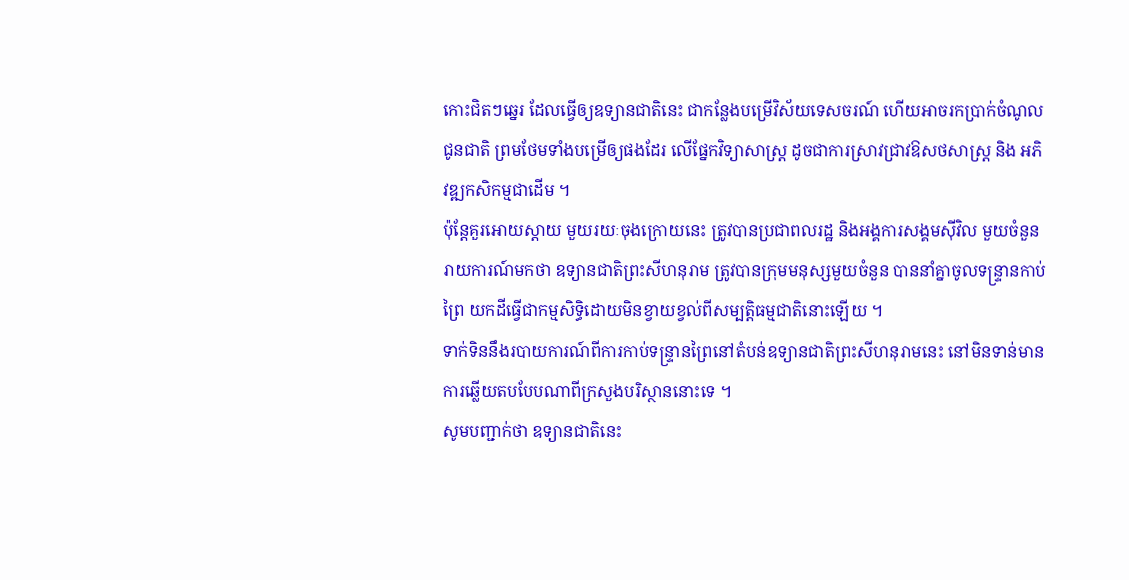កោះជិតៗឆ្នេរ ដែលធ្វើឲ្យឧទ្យានជាតិនេះ ជាកន្លែងបម្រើវិស័យទេសចរណ៍ ហើយអាចរកប្រាក់ចំណូលជូនជាតិ ព្រមថែមទាំងបម្រើឲ្យផងដែរ លើផ្នែកវិទ្យាសាស្ត្រ ដូចជាការស្រាវជ្រាវឱសថសាស្ត្រ និង អភិវឌ្ឍកសិកម្មជាដើម ។
ប៉ុន្តែគួរអោយស្តាយ មួយរយៈចុងក្រោយនេះ ត្រូវបានប្រជាពលរដ្ឋ និងអង្គការសង្គមស៊ីវិល មួយចំនួនរាយការណ៍មកថា ឧទ្យានជាតិព្រះសីហនុរាម ត្រូវបានក្រុមមនុស្សមួយចំនួន បាននាំគ្នាចូលទន្រ្ទានកាប់ព្រៃ យកដីធ្វើជាកម្មសិទ្ធិដោយមិនខ្វាយខ្វល់ពីសម្បត្តិធម្មជាតិនោះឡើយ ។
ទាក់ទិននឹងរបាយការណ៍ពីការកាប់ទន្ទ្រានព្រៃនៅតំបន់ឧទ្យានជាតិព្រះសីហនុរាមនេះ នៅមិនទាន់មានការឆ្លើយតបបែបណាពីក្រសួងបរិស្ថាននោះទេ ។
សូមបញ្ជាក់ថា ឧទ្យានជាតិនេះ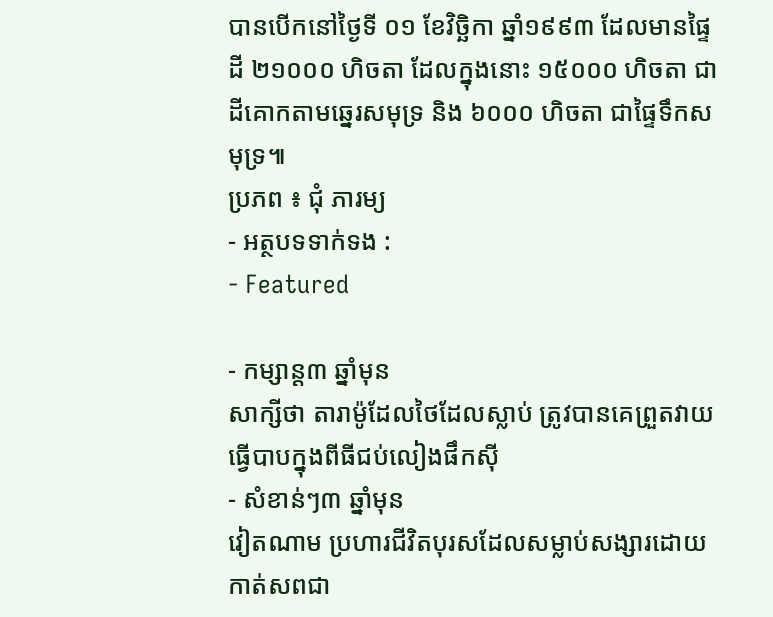បានបើកនៅថ្ងៃទី ០១ ខែវិច្ឆិកា ឆ្នាំ១៩៩៣ ដែលមានផ្ទៃដី ២១០០០ ហិចតា ដែលក្នុងនោះ ១៥០០០ ហិចតា ជាដីគោកតាមឆ្នេរសមុទ្រ និង ៦០០០ ហិចតា ជាផ្ទៃទឹកសមុទ្រ៕
ប្រភព ៖ ជុំ ភារម្យ
- អត្ថបទទាក់ទង :
- Featured

- កម្សាន្ត៣ ឆ្នាំមុន
សាក្សីថា តារាម៉ូដែលថៃដែលស្លាប់ ត្រូវបានគេព្រួតវាយធ្វើបាបក្នុងពីធីជប់លៀងផឹកស៊ី
- សំខាន់ៗ៣ ឆ្នាំមុន
វៀតណាម ប្រហារជីវិតបុរសដែលសម្លាប់សង្សារដោយកាត់សពជា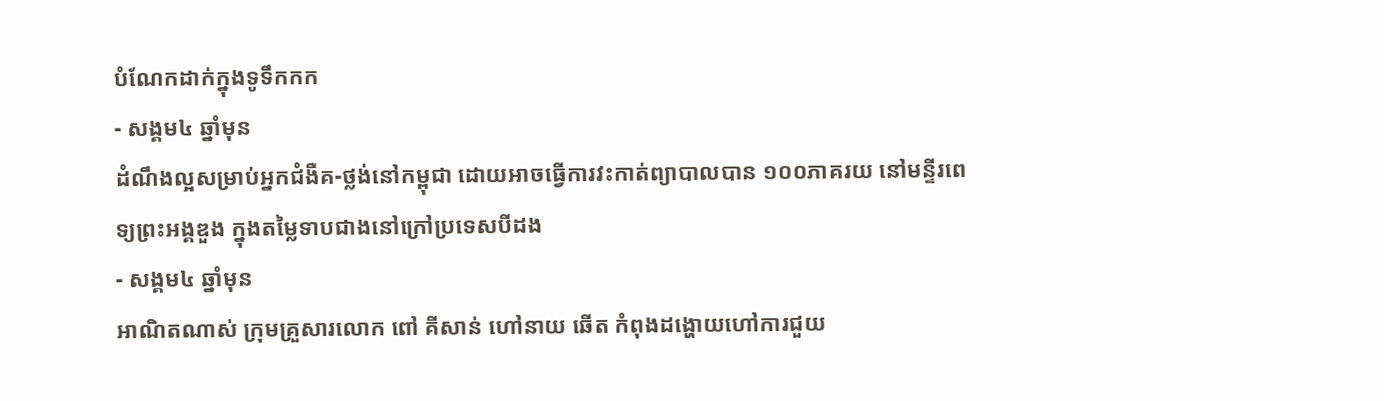បំណែកដាក់ក្នុងទូទឹកកក
- សង្គម៤ ឆ្នាំមុន
ដំណឹងល្អសម្រាប់អ្នកជំងឺគ-ថ្លង់នៅកម្ពុជា ដោយអាចធ្វើការវះកាត់ព្យាបាលបាន ១០០ភាគរយ នៅមន្ទីរពេទ្យព្រះអង្គឌួង ក្នុងតម្លៃទាបជាងនៅក្រៅប្រទេសបីដង
- សង្គម៤ ឆ្នាំមុន
អាណិតណាស់ ក្រុមគ្រួសារលោក ពៅ គីសាន់ ហៅនាយ ឆើត កំពុងដង្ហោយហៅការជួយ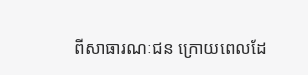ពីសាធារណៈជន ក្រោយពេលដែ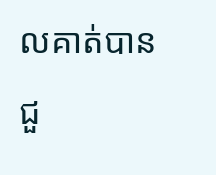លគាត់បានជួ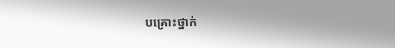បគ្រោះថ្នាក់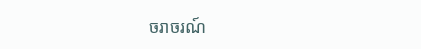ចរាចរណ៍